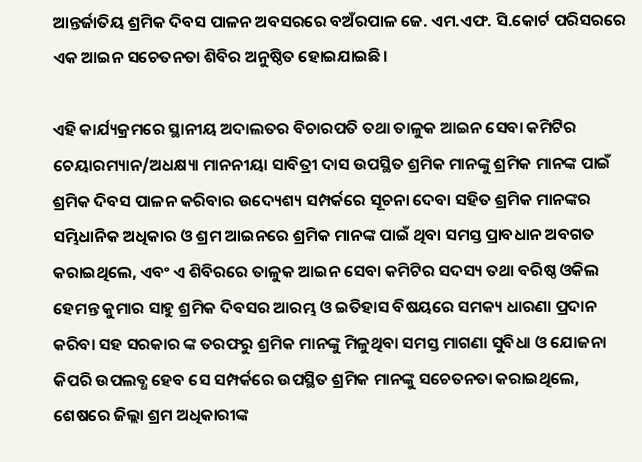ଆନ୍ତର୍ଜାତିୟ ଶ୍ରମିକ ଦିବସ ପାଳନ ଅବସରରେ ବଅଁରପାଳ ଜେ. ଏମ.ଏଫ. ସି.କୋର୍ଟ ପରିସରରେ ଏକ ଆଇନ ସଚେତନତା ଶିବିର ଅନୁଷ୍ଠିତ ହୋଇଯାଇଛି।

ଏହି କାର୍ଯ୍ୟକ୍ରମରେ ସ୍ଥାନୀୟ ଅଦାଲତର ବିଚାରପତି ତଥା ତାଳୁକ ଆଇନ ସେବା କମିଟିର ଚେୟାରମ୍ୟାନ/ଅଧକ୍ଷ୍ୟା ମାନନୀୟା ସାବିତ୍ରୀ ଦାସ ଉପସ୍ଥିତ ଶ୍ରମିକ ମାନଙ୍କୁ ଶ୍ରମିକ ମାନଙ୍କ ପାଇଁ ଶ୍ରମିକ ଦିବସ ପାଳନ କରିବାର ଉଦ୍ୟେଶ୍ୟ ସମ୍ପର୍କରେ ସୂଚନା ଦେବା ସହିତ ଶ୍ରମିକ ମାନଙ୍କର ସମ୍ଭିଧାନିକ ଅଧିକାର ଓ ଶ୍ରମ ଆଇନରେ ଶ୍ରମିକ ମାନଙ୍କ ପାଇଁ ଥିବା ସମସ୍ତ ପ୍ରାବଧାନ ଅବଗତ କରାଇଥିଲେ, ଏବଂ ଏ ଶିବିରରେ ତାଳୁକ ଆଇନ ସେବା କମିଟିର ସଦସ୍ୟ ତଥା ବରିଷ୍ଠ ଓକିଲ ହେମନ୍ତ କୁମାର ସାହୁ ଶ୍ରମିକ ଦିବସର ଆରମ୍ଭ ଓ ଇତିହାସ ବିଷୟରେ ସମକ୍ୟ ଧାରଣା ପ୍ରଦାନ କରିବା ସହ ସରକାର ଙ୍କ ତରଫରୁ ଶ୍ରମିକ ମାନଙ୍କୁ ମିଳୁଥିବା ସମସ୍ତ ମାଗଣା ସୁବିଧା ଓ ଯୋଜନା କିପରି ଉପଲବ୍ଧ ହେବ ସେ ସମ୍ପର୍କରେ ଉପସ୍ଥିତ ଶ୍ରମିକ ମାନଙ୍କୁ ସଚେତନତା କରାଇଥିଲେ, ଶେଷରେ ଜିଲ୍ଲା ଶ୍ରମ ଅଧିକାରୀଙ୍କ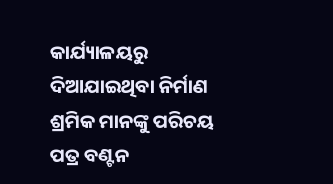କାର୍ଯ୍ୟାଳୟରୁ ଦିଆଯାଇଥିବା ନିର୍ମାଣ ଶ୍ରମିକ ମାନଙ୍କୁ ପରିଚୟ ପତ୍ର ବଣ୍ଟନ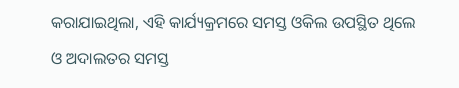କରାଯାଇଥିଲା, ଏହି କାର୍ଯ୍ୟକ୍ରମରେ ସମସ୍ତ ଓକିଲ ଉପସ୍ଥିତ ଥିଲେ ଓ ଅଦାଲତର ସମସ୍ତ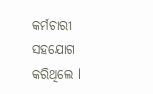କର୍ମଚାରୀ ସହଯୋଗ କରିଥିଲେ l